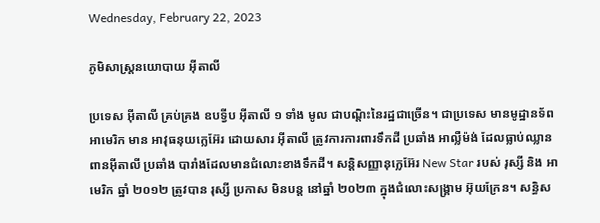Wednesday, February 22, 2023

ភូមិសាស្រ្តនយោបាយ អ៊ីតាលី

ប្រទេស អ៊ីតាលី គ្រប់គ្រង ឧបទ្វីប អ៊ីតាលី ១ ទាំង មូល ជាបណ្តិះនៃរដ្ឋជាច្រើន។ ជាប្រទេស មានមូដ្ឋានទ័ព អាមេរិក មាន អាវុធនុយក្លេអ៊ែរ ដោយសារ អ៊ីតាលី ត្រូវការការពារទឹកដី ប្រឆាំង អាល្លឺម៉ង់ ដែលធ្លាប់ឈ្លានពានអ៊ីតាលី ប្រឆាំង បារាំងដែលមានជំលោះខាងទឹកដី។ សន្តិសញ្ញានុក្លេអ៊ែរ New Star របស់ រុស្សី និង អាមេរិក ឆ្នាំ ២០១២ ត្រូវបាន រុស្សី ប្រកាស មិនបន្ត នៅឆ្នាំ ២០២៣ ក្នុងជំលោះសង្រ្គាម អ៊ុយក្រែន។ សន្ធិស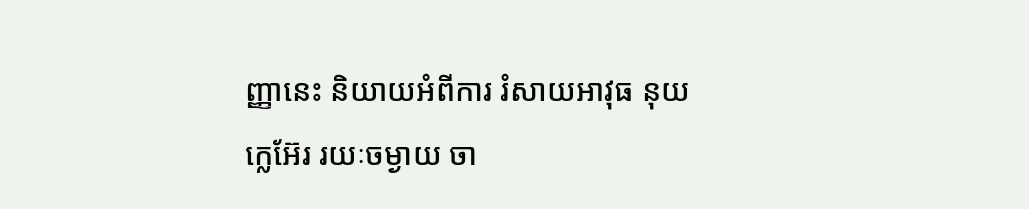ញ្ញានេះ និយាយអំពីការ រំសាយអាវុធ នុយក្លេអ៊ែរ រយៈចម្ងាយ ចា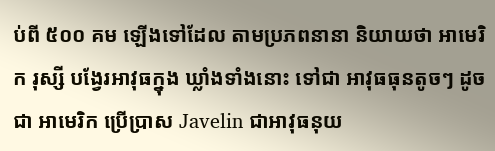ប់ពី ៥០០ គម ឡើងទៅដែល តាមប្រភពនានា និយាយថា អាមេរិក រុស្សី បង្វែរអាវុធក្នុង ឃ្លាំងទាំងនោះ ទៅជា អាវុធធុនតូចៗ ដូចជា អាមេរិក ប្រើប្រាស Javelin ជាអាវុធនុយ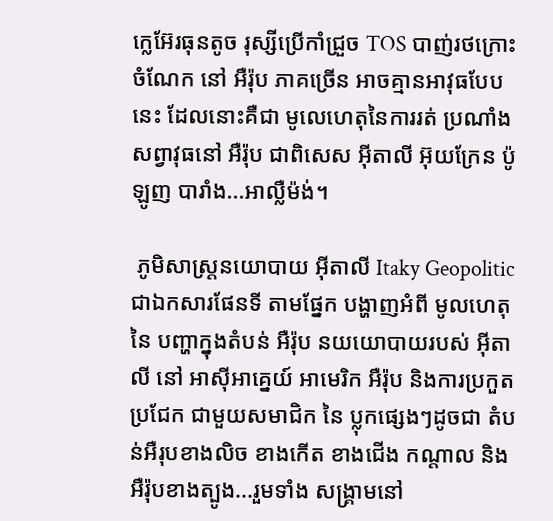ក្លេអ៊ែរធុនតូច រុស្សីប្រើកាំជ្រួច TOS បាញ់រថក្រោះ ចំណែក នៅ អឺរ៉ុប ភាគច្រើន អាចគ្មានអាវុធបែបនេះ ដែលនោះគឺជា មូលេហេតុនៃការរត់ ប្រណាំង សព្វាវុធនៅ អឺរ៉ុប ជាពិសេស អ៊ីតាលី អ៊ុយក្រែន ប៉ូឡូញ បារាំង...អាល្លឺម៉ង់។

 ភូមិសាស្រ្តនយោបាយ អ៊ីតាលី Itaky Geopolitic ជាឯកសារផែនទី តាមផ្នែក បង្ហាញអំពី មូលហេតុនៃ បញ្ហាក្នុងតំបន់ អឺរ៉ុប នយយោបាយរបស់ អ៊ីតាលី នៅ អាស៊ីអាគ្នេយ៍ អាមេរិក អឺរ៉ុប និងការប្រកួតប្រជែក ជាមួយសមាជិក នៃ ប្លុកផ្សេងៗដូចជា តំបន់អឺរុបខាងលិច ខាងកើត ខាងជើង កណ្តាល និង អឺរ៉ុបខាងត្បូង...រួមទាំង សង្រ្គាមនៅ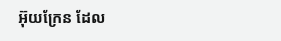អ៊ុយក្រែន ដែល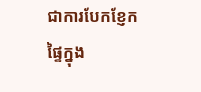ជាការបែកខ្ញែកផ្ទៃក្នុង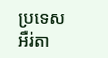ប្រទេស អឺរ់តា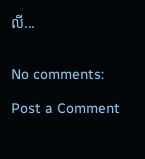លី...


No comments:

Post a Comment